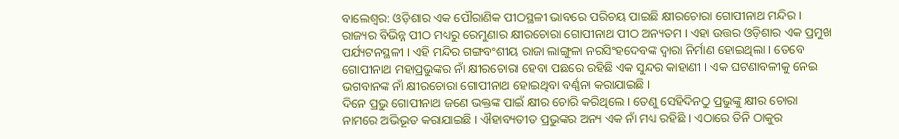ବାଲେଶ୍ୱର: ଓଡ଼ିଶାର ଏକ ପୌରାଣିକ ପୀଠସ୍ଥଳୀ ଭାବରେ ପରିଚୟ ପାଇଛି କ୍ଷୀରଚୋରା ଗୋପୀନାଥ ମନ୍ଦିର । ରାଜ୍ୟର ବିଭିନ୍ନ ପୀଠ ମଧ୍ୟରୁ ରେମୁଣାର କ୍ଷୀରଚୋରା ଗୋପୀନାଥ ପୀଠ ଅନ୍ୟତମ । ଏହା ଉତ୍ତର ଓଡ଼ିଶାର ଏକ ପ୍ରମୁଖ ପର୍ଯ୍ୟଟନସ୍ଥଳୀ । ଏହି ମନ୍ଦିର ଗଙ୍ଗବଂଶୀୟ ରାଜା ଲାଙ୍ଗୁଳା ନରସିଂହଦେବଙ୍କ ଦ୍ୱାରା ନିର୍ମାଣ ହୋଇଥିଲା । ତେବେ ଗୋପୀନାଥ ମହାପ୍ରଭୁଙ୍କର ନାଁ କ୍ଷୀରଚୋରା ହେବା ପଛରେ ରହିଛି ଏକ ସୁନ୍ଦର କାହାଣୀ । ଏକ ଘଟଣାବଳୀକୁ ନେଇ ଭଗବାନଙ୍କ ନାଁ କ୍ଷୀରଚୋରା ଗୋପୀନାଥ ହୋଇଥିବା ବର୍ଣ୍ଣନା କରାଯାଇଛି ।
ଦିନେ ପ୍ରଭୁ ଗୋପୀନାଥ ଜଣେ ଭକ୍ତଙ୍କ ପାଇଁ କ୍ଷୀର ଚୋରି କରିଥିଲେ । ତେଣୁ ସେହିଦିନଠୁ ପ୍ରଭୁଙ୍କୁ କ୍ଷୀର ଚୋରା ନାମରେ ଅଭିଭୂତ କରାଯାଇଛି । ଐହାବ୍ୟତୀତ ପ୍ରଭୁଙ୍କର ଅନ୍ୟ ଏକ ନାଁ ମଧ୍ୟ ରହିଛି । ଏଠାରେ ତିନି ଠାକୁର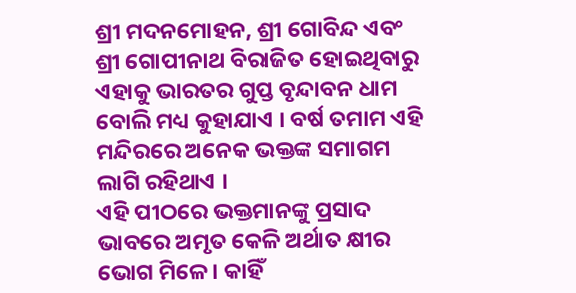ଶ୍ରୀ ମଦନମୋହନ, ଶ୍ରୀ ଗୋବିନ୍ଦ ଏବଂ ଶ୍ରୀ ଗୋପୀନାଥ ବିରାଜିତ ହୋଇଥିବାରୁ ଏହାକୁ ଭାରତର ଗୁପ୍ତ ବୃନ୍ଦାବନ ଧାମ ବୋଲି ମଧ୍ୟ କୁହାଯାଏ । ବର୍ଷ ତମାମ ଏହି ମନ୍ଦିରରେ ଅନେକ ଭକ୍ତଙ୍କ ସମାଗମ ଲାଗି ରହିଥାଏ ।
ଏହି ପୀଠରେ ଭକ୍ତମାନଙ୍କୁ ପ୍ରସାଦ ଭାବରେ ଅମୃତ କେଳି ଅର୍ଥାତ କ୍ଷୀର ଭୋଗ ମିଳେ । କାହିଁ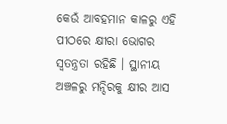କେଉଁ ଆବହମାନ କାଳରୁ ଏହି ପୀଠରେ କ୍ଷୀରା ଭୋଗର ସ୍ୱତନ୍ତ୍ରତା ରହିଛି । ସ୍ଥାନୀୟ ଅଞ୍ଚଳରୁ ମନ୍ଦିରକୁ କ୍ଷୀର ଆସ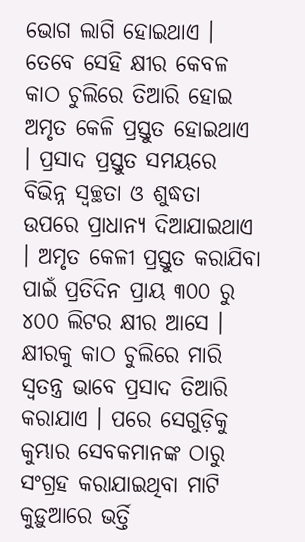ଭୋଗ ଲାଗି ହୋଇଥାଏ । ତେବେ ସେହି କ୍ଷୀର କେବଳ କାଠ ଚୁଲିରେ ତିଆରି ହୋଇ ଅମୃତ କେଳି ପ୍ରସ୍ତୁତ ହୋଇଥାଏ । ପ୍ରସାଦ ପ୍ରସ୍ତୁତ ସମୟରେ ବିଭିନ୍ନ ସ୍ୱଚ୍ଛତା ଓ ଶୁଦ୍ଧତା ଉପରେ ପ୍ରାଧାନ୍ୟ ଦିଆଯାଇଥାଏ । ଅମୃତ କେଳୀ ପ୍ରସ୍ତୁତ କରାଯିବା ପାଇଁ ପ୍ରତିଦିନ ପ୍ରାୟ ୩୦୦ ରୁ ୪୦୦ ଲିଟର କ୍ଷୀର ଆସେ । କ୍ଷୀରକୁ କାଠ ଚୁଲିରେ ମାରି ସ୍ୱତନ୍ତ୍ର ଭାବେ ପ୍ରସାଦ ତିଆରି କରାଯାଏ । ପରେ ସେଗୁଡ଼ିକୁ କୁମ୍ଭାର ସେବକମାନଙ୍କ ଠାରୁ ସଂଗ୍ରହ କରାଯାଇଥିବା ମାଟି କୁଡ଼ୁଆରେ ଭର୍ତ୍ତି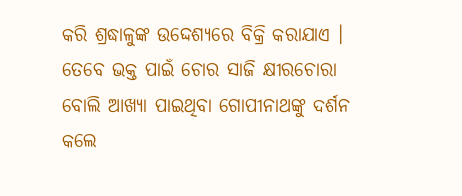କରି ଶ୍ରଦ୍ଧାଳୁଙ୍କ ଉଦ୍ଦେଶ୍ୟରେ ବିକ୍ରି କରାଯାଏ । ତେବେ ଭକ୍ତ ପାଇଁ ଚୋର ସାଜି କ୍ଷୀରଚୋରା ବୋଲି ଆଖ୍ୟା ପାଇଥିବା ଗୋପୀନାଥଙ୍କୁ ଦର୍ଶନ କଲେ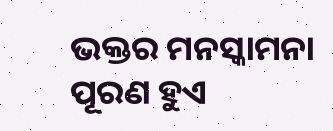ଭକ୍ତର ମନସ୍କାମନା ପୂରଣ ହୁଏ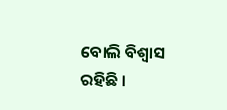ବୋଲି ବିଶ୍ୱାସ ରହିଛି ।